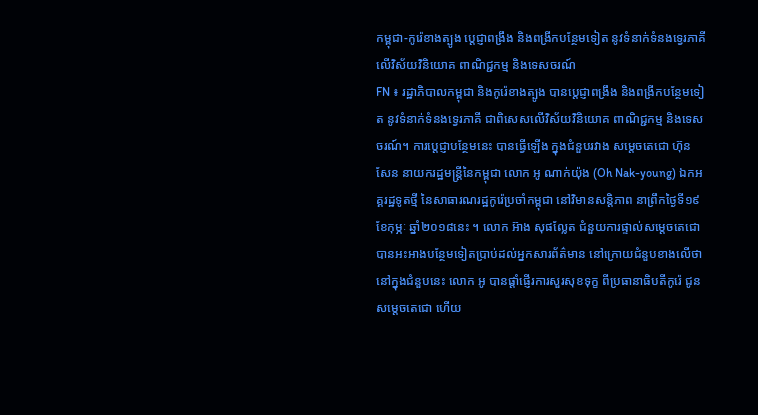កម្ពុជា-កូរ៉េខាងត្បូង ប្តេជ្ញាពង្រឹង និងពង្រីកបន្ថែមទៀត នូវទំនាក់ទំនងទ្វេរភាគី លើវិស័យវិនិយោគ ពាណិជ្ជកម្ម និងទេសចរណ៍
FN ៖ រដ្ឋាភិបាលកម្ពុជា និងកូរ៉េខាងត្បូង បានប្តេជ្ញាពង្រឹង និងពង្រីកបន្ថែមទៀត នូវទំនាក់ទំនងទ្វេរភាគី ជាពិសេសលើវិស័យវិនិយោគ ពាណិជ្ជកម្ម និងទេសចរណ៍។ ការប្តេជ្ញាបន្ថែមនេះ បានធ្វើឡើង ក្នុងជំនួបរវាង សម្តេចតេជោ ហ៊ុន សែន នាយករដ្ឋមន្ត្រីនៃកម្ពុជា លោក អូ ណាក់យ៉ុង (Oh Nak-young) ឯកអគ្គរដ្ឋទូតថ្មី នៃសាធារណរដ្ឋកូរ៉េប្រចាំកម្ពុជា នៅវិមានសន្តិភាព នាព្រឹកថ្ងៃទី១៩ ខែកុម្ភៈ ឆ្នាំ២០១៨នេះ ។ លោក អ៊ាង សុផល្លែត ជំនួយការផ្ទាល់សម្តេចតេជោ បានអះអាងបន្ថែមទៀតប្រាប់ដល់អ្នកសារព័ត៌មាន នៅក្រោយជំនួបខាងលើថា នៅក្នុងជំនួបនេះ លោក អូ បានផ្តាំផ្ញើរការសួរសុខទុក្ខ ពីប្រធានាធិបតីកូរ៉េ ជូនសម្តេចតេជោ ហើយ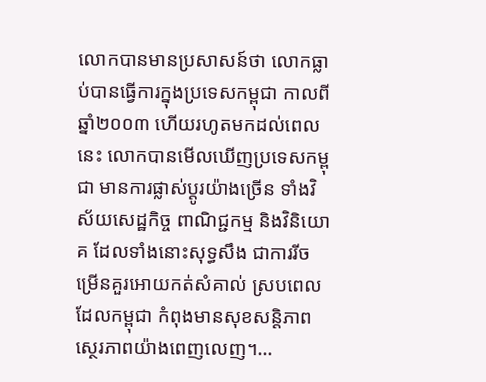លោកបានមានប្រសាសន៍ថា លោកធ្លាប់បានធ្វើការក្នុងប្រទេសកម្ពុជា កាលពីឆ្នាំ២០០៣ ហើយរហូតមកដល់ពេលនេះ លោកបានមើលឃើញប្រទេសកម្ពុជា មានការផ្លាស់ប្តូរយ៉ាងច្រើន ទាំងវិស័យសេដ្ឋកិច្ច ពាណិជ្ជកម្ម និងវិនិយោគ ដែលទាំងនោះសុទ្ធសឹង ជាការរីចម្រើនគួរអោយកត់សំគាល់ ស្របពេលដែលកម្ពុជា កំពុងមានសុខសន្តិភាព ស្ថេរភាពយ៉ាងពេញលេញ។…